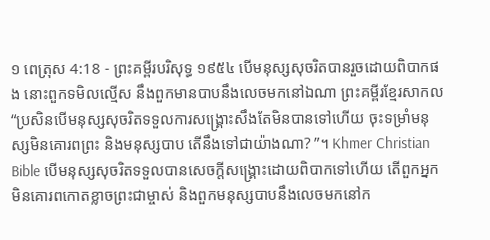១ ពេត្រុស 4:18 - ព្រះគម្ពីរបរិសុទ្ធ ១៩៥៤ បើមនុស្សសុចរិតបានរួចដោយពិបាកផង នោះពួកទមិលល្មើស នឹងពួកមានបាបនឹងលេចមកនៅឯណា ព្រះគម្ពីរខ្មែរសាកល “ប្រសិនបើមនុស្សសុចរិតទទួលការសង្គ្រោះសឹងតែមិនបានទៅហើយ ចុះទម្រាំមនុស្សមិនគោរពព្រះ និងមនុស្សបាប តើនឹងទៅជាយ៉ាងណា? ”។ Khmer Christian Bible បើមនុស្សសុចរិតទទួលបានសេចក្ដីសង្គ្រោះដោយពិបាកទៅហើយ តើពួកអ្នកមិនគោរពកោតខ្លាចព្រះជាម្ចាស់ និងពួកមនុស្សបាបនឹងលេចមកនៅក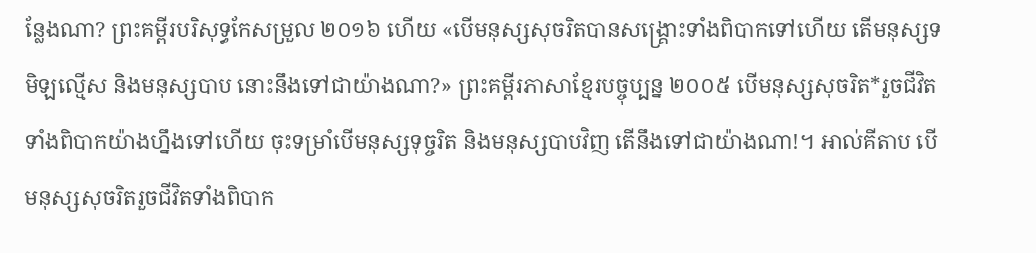ន្លែងណា? ព្រះគម្ពីរបរិសុទ្ធកែសម្រួល ២០១៦ ហើយ «បើមនុស្សសុចរិតបានសង្រ្គោះទាំងពិបាកទៅហើយ តើមនុស្សទមិឡល្មើស និងមនុស្សបាប នោះនឹងទៅជាយ៉ាងណា?» ព្រះគម្ពីរភាសាខ្មែរបច្ចុប្បន្ន ២០០៥ បើមនុស្សសុចរិត*រួចជីវិតទាំងពិបាកយ៉ាងហ្នឹងទៅហើយ ចុះទម្រាំបើមនុស្សទុច្ចរិត និងមនុស្សបាបវិញ តើនឹងទៅជាយ៉ាងណា!។ អាល់គីតាប បើមនុស្សសុចរិតរួចជីវិតទាំងពិបាក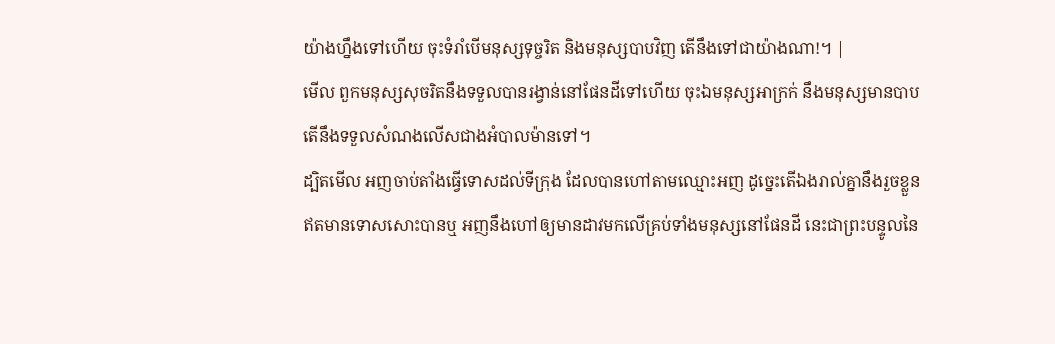យ៉ាងហ្នឹងទៅហើយ ចុះទំរាំបើមនុស្សទុច្ចរិត និងមនុស្សបាបវិញ តើនឹងទៅជាយ៉ាងណា!។ |
មើល ពួកមនុស្សសុចរិតនឹងទទួលបានរង្វាន់នៅផែនដីទៅហើយ ចុះឯមនុស្សអាក្រក់ នឹងមនុស្សមានបាប តើនឹងទទួលសំណងលើសជាងអំបាលម៉ានទៅ។
ដ្បិតមើល អញចាប់តាំងធ្វើទោសដល់ទីក្រុង ដែលបានហៅតាមឈ្មោះអញ ដូច្នេះតើឯងរាល់គ្នានឹងរួចខ្លួនឥតមានទោសសោះបានឬ អញនឹងហៅឲ្យមានដាវមកលើគ្រប់ទាំងមនុស្សនៅផែនដី នេះជាព្រះបន្ទូលនៃ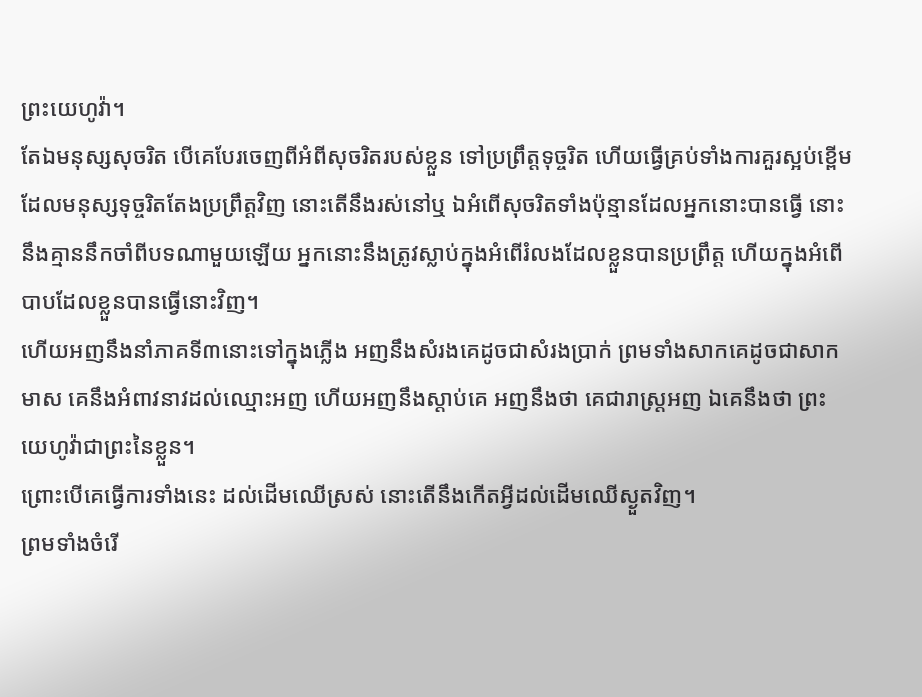ព្រះយេហូវ៉ា។
តែឯមនុស្សសុចរិត បើគេបែរចេញពីអំពីសុចរិតរបស់ខ្លួន ទៅប្រព្រឹត្តទុច្ចរិត ហើយធ្វើគ្រប់ទាំងការគួរស្អប់ខ្ពើម ដែលមនុស្សទុច្ចរិតតែងប្រព្រឹត្តវិញ នោះតើនឹងរស់នៅឬ ឯអំពើសុចរិតទាំងប៉ុន្មានដែលអ្នកនោះបានធ្វើ នោះនឹងគ្មាននឹកចាំពីបទណាមួយឡើយ អ្នកនោះនឹងត្រូវស្លាប់ក្នុងអំពើរំលងដែលខ្លួនបានប្រព្រឹត្ត ហើយក្នុងអំពើបាបដែលខ្លួនបានធ្វើនោះវិញ។
ហើយអញនឹងនាំភាគទី៣នោះទៅក្នុងភ្លើង អញនឹងសំរងគេដូចជាសំរងប្រាក់ ព្រមទាំងសាកគេដូចជាសាកមាស គេនឹងអំពាវនាវដល់ឈ្មោះអញ ហើយអញនឹងស្តាប់គេ អញនឹងថា គេជារាស្ត្រអញ ឯគេនឹងថា ព្រះយេហូវ៉ាជាព្រះនៃខ្លួន។
ព្រោះបើគេធ្វើការទាំងនេះ ដល់ដើមឈើស្រស់ នោះតើនឹងកើតអ្វីដល់ដើមឈើស្ងួតវិញ។
ព្រមទាំងចំរើ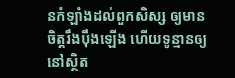នកំឡាំងដល់ពួកសិស្ស ឲ្យមានចិត្តរឹងប៉ឹងឡើង ហើយទូន្មានឲ្យនៅស្ថិត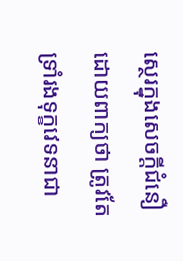ស្ថេរក្នុងសេចក្ដីជំនឿ ដោយពាក្យថា ត្រូវតែទ្រាំរងទុក្ខវេទនាជា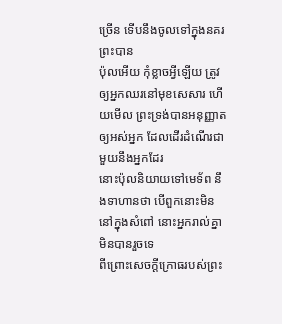ច្រើន ទើបនឹងចូលទៅក្នុងនគរព្រះបាន
ប៉ុលអើយ កុំខ្លាចអ្វីឡើយ ត្រូវឲ្យអ្នកឈរនៅមុខសេសារ ហើយមើល ព្រះទ្រង់បានអនុញ្ញាតឲ្យអស់អ្នក ដែលដើរដំណើរជាមួយនឹងអ្នកដែរ
នោះប៉ុលនិយាយទៅមេទ័ព នឹងទាហានថា បើពួកនោះមិននៅក្នុងសំពៅ នោះអ្នករាល់គ្នាមិនបានរួចទេ
ពីព្រោះសេចក្ដីក្រោធរបស់ព្រះ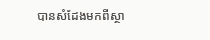បានសំដែងមកពីស្ថា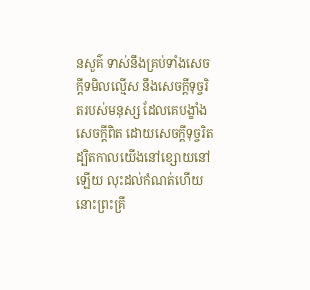នសួគ៌ ទាស់នឹងគ្រប់ទាំងសេចក្ដីទមិលល្មើស នឹងសេចក្ដីទុច្ចរិតរបស់មនុស្ស ដែលគេបង្ខាំងសេចក្ដីពិត ដោយសេចក្ដីទុច្ចរិត
ដ្បិតកាលយើងនៅខ្សោយនៅឡើយ លុះដល់កំណត់ហើយ នោះព្រះគ្រី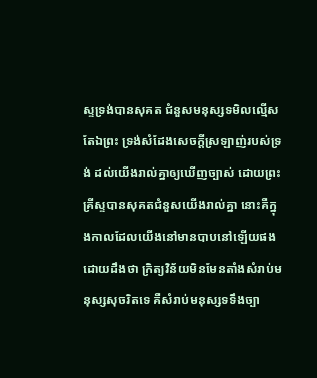ស្ទទ្រង់បានសុគត ជំនួសមនុស្សទមិលល្មើស
តែឯព្រះ ទ្រង់សំដែងសេចក្ដីស្រឡាញ់របស់ទ្រង់ ដល់យើងរាល់គ្នាឲ្យឃើញច្បាស់ ដោយព្រះគ្រីស្ទបានសុគតជំនួសយើងរាល់គ្នា នោះគឺក្នុងកាលដែលយើងនៅមានបាបនៅឡើយផង
ដោយដឹងថា ក្រិត្យវិន័យមិនមែនតាំងសំរាប់មនុស្សសុចរិតទេ គឺសំរាប់មនុស្សទទឹងច្បា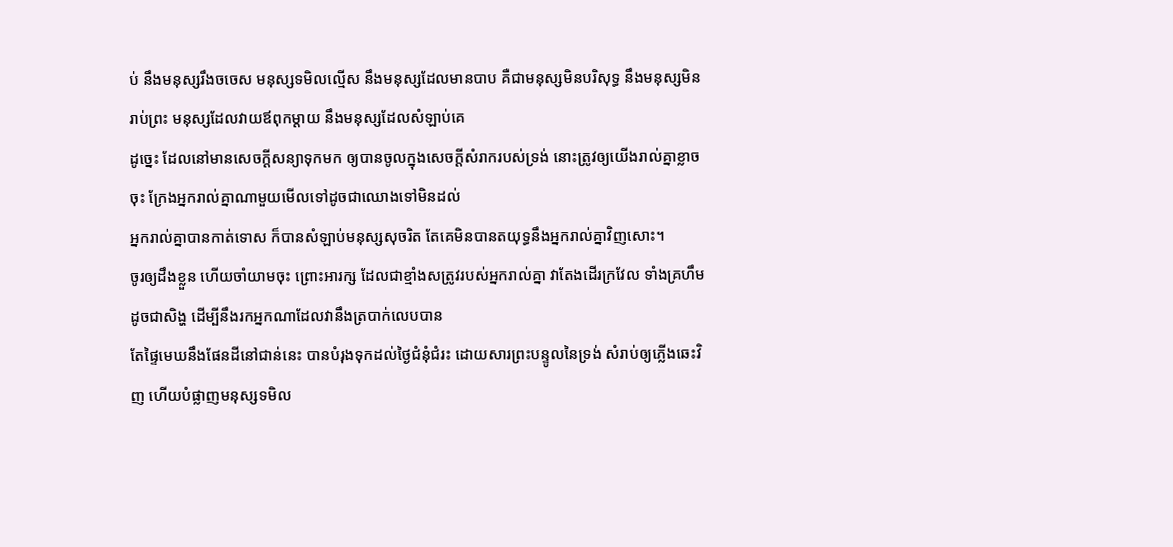ប់ នឹងមនុស្សរឹងចចេស មនុស្សទមិលល្មើស នឹងមនុស្សដែលមានបាប គឺជាមនុស្សមិនបរិសុទ្ធ នឹងមនុស្សមិនរាប់ព្រះ មនុស្សដែលវាយឪពុកម្តាយ នឹងមនុស្សដែលសំឡាប់គេ
ដូច្នេះ ដែលនៅមានសេចក្ដីសន្យាទុកមក ឲ្យបានចូលក្នុងសេចក្ដីសំរាករបស់ទ្រង់ នោះត្រូវឲ្យយើងរាល់គ្នាខ្លាចចុះ ក្រែងអ្នករាល់គ្នាណាមួយមើលទៅដូចជាឈោងទៅមិនដល់
អ្នករាល់គ្នាបានកាត់ទោស ក៏បានសំឡាប់មនុស្សសុចរិត តែគេមិនបានតយុទ្ធនឹងអ្នករាល់គ្នាវិញសោះ។
ចូរឲ្យដឹងខ្លួន ហើយចាំយាមចុះ ព្រោះអារក្ស ដែលជាខ្មាំងសត្រូវរបស់អ្នករាល់គ្នា វាតែងដើរក្រវែល ទាំងគ្រហឹមដូចជាសិង្ហ ដើម្បីនឹងរកអ្នកណាដែលវានឹងត្របាក់លេបបាន
តែផ្ទៃមេឃនឹងផែនដីនៅជាន់នេះ បានបំរុងទុកដល់ថ្ងៃជំនុំជំរះ ដោយសារព្រះបន្ទូលនៃទ្រង់ សំរាប់ឲ្យភ្លើងឆេះវិញ ហើយបំផ្លាញមនុស្សទមិល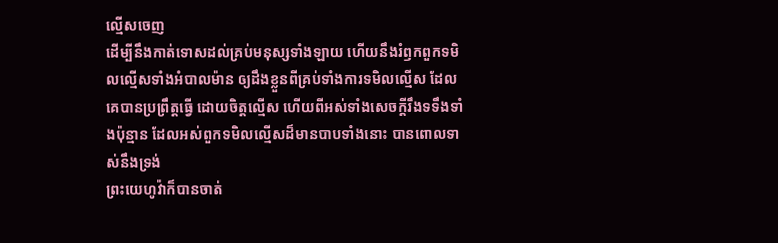ល្មើសចេញ
ដើម្បីនឹងកាត់ទោសដល់គ្រប់មនុស្សទាំងឡាយ ហើយនឹងរំឭកពួកទមិលល្មើសទាំងអំបាលម៉ាន ឲ្យដឹងខ្លួនពីគ្រប់ទាំងការទមិលល្មើស ដែលគេបានប្រព្រឹត្តធ្វើ ដោយចិត្តល្មើស ហើយពីអស់ទាំងសេចក្ដីរឹងទទឹងទាំងប៉ុន្មាន ដែលអស់ពួកទមិលល្មើសដ៏មានបាបទាំងនោះ បានពោលទាស់នឹងទ្រង់
ព្រះយេហូវ៉ាក៏បានចាត់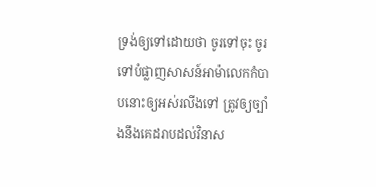ទ្រង់ឲ្យទៅដោយថា ចូរទៅចុះ ចូរទៅបំផ្លាញសាសន៍អាម៉ាលេកកំបាបនោះឲ្យអស់រលីងទៅ ត្រូវឲ្យច្បាំងនឹងគេដរាបដល់វិនាស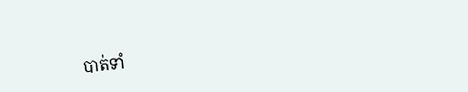បាត់ទាំ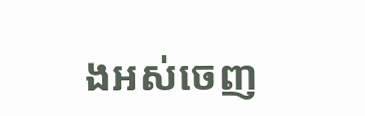ងអស់ចេញ